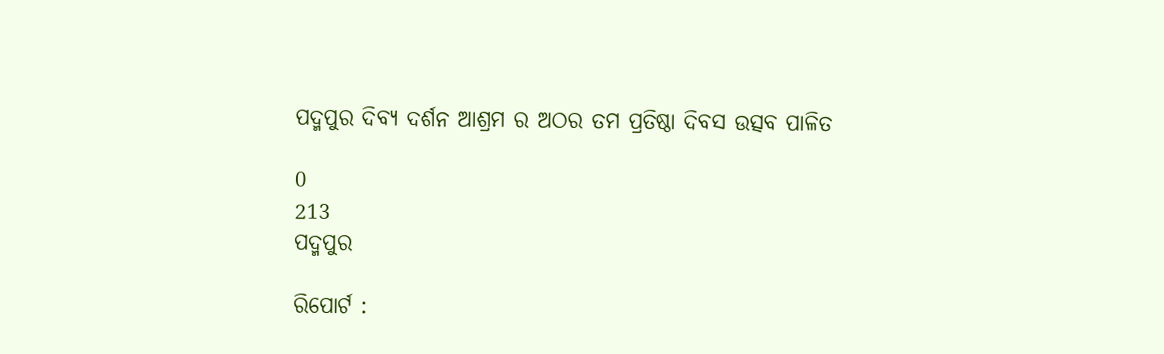ପଦ୍ମପୁର ଦିବ୍ୟ ଦର୍ଶନ ଆଶ୍ରମ ର ଅଠର ତମ ପ୍ରତିଷ୍ଠା ଦିବସ ଉତ୍ସବ ପାଳିତ

0
213
ପଦ୍ମପୁର

ରିପୋର୍ଟ :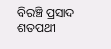ବିରଞ୍ଚି ପ୍ରସାଦ ଶତପଥୀ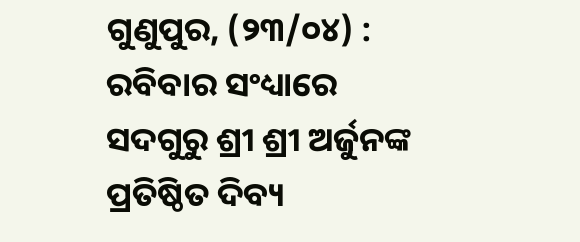ଗୁଣୁପୁର, (୨୩/୦୪) : ରବିବାର ସଂଧ୍ୟାରେ ସଦଗୁରୁ ଶ୍ରୀ ଶ୍ରୀ ଅର୍ଜୁନଙ୍କ ପ୍ରତିଷ୍ଠିତ ଦିବ୍ୟ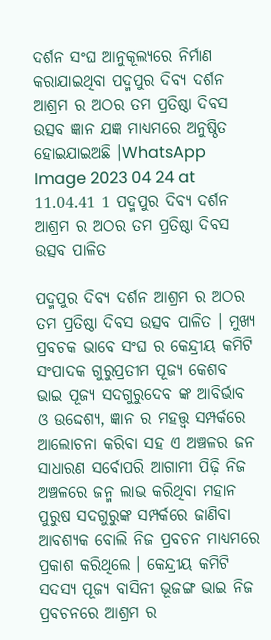ଦର୍ଶନ ସଂଘ ଆନୁକୂଲ୍ୟରେ ନିର୍ମାଣ କରାଯାଇଥିବା ପଦ୍ମପୁର ଦିବ୍ୟ ଦର୍ଶନ ଆଶ୍ରମ ର ଅଠର ତମ ପ୍ରତିଷ୍ଠା ଦିବସ ଉତ୍ସବ ଜ୍ଞାନ ଯଜ୍ଞ ମାଧ୍ୟମରେ ଅନୁଷ୍ଠିତ ହୋଇଯାଇଅଛି ।WhatsApp Image 2023 04 24 at 11.04.41 1 ପଦ୍ମପୁର ଦିବ୍ୟ ଦର୍ଶନ ଆଶ୍ରମ ର ଅଠର ତମ ପ୍ରତିଷ୍ଠା ଦିବସ ଉତ୍ସବ ପାଳିତ

ପଦ୍ମପୁର ଦିବ୍ୟ ଦର୍ଶନ ଆଶ୍ରମ ର ଅଠର ତମ ପ୍ରତିଷ୍ଠା ଦିବସ ଉତ୍ସବ ପାଳିତ । ମୁଖ୍ୟ ପ୍ରବଚକ ଭାବେ ସଂଘ ର କେନ୍ଦ୍ରୀୟ କମିଟି ସଂପାଦକ ଗୁରୁପ୍ରତୀମ ପୂଜ୍ୟ କେଶବ ଭାଇ ପୂଜ୍ୟ ସଦଗୁରୁଦେବ ଙ୍କ ଆବିର୍ଭାବ ଓ ଉଦ୍ଦେଶ୍ୟ, ଜ୍ଞାନ ର ମହତ୍ତ୍ଵ ସମ୍ପର୍କରେ ଆଲୋଚନା କରିବା ସହ ଏ ଅଞ୍ଚଳର ଜନ ସାଧାରଣ ସର୍ବୋପରି ଆଗାମୀ ପିଢ଼ି ନିଜ ଅଞ୍ଚଳରେ ଜନ୍ମ ଲାଭ କରିଥିବା ମହାନ ପୁରୁଷ ସଦଗୁରୁଙ୍କ ସମ୍ପର୍କରେ ଜାଣିବା ଆବଶ୍ୟକ ବୋଲି ନିଜ ପ୍ରବଚନ ମାଧ୍ୟମରେ ପ୍ରକାଶ କରିଥିଲେ । କେନ୍ଦ୍ରୀୟ କମିଟି ସଦସ୍ୟ ପୂଜ୍ୟ ବାସିନୀ ଭୂଜଙ୍ଗ ଭାଇ ନିଜ ପ୍ରବଚନରେ ଆଶ୍ରମ ର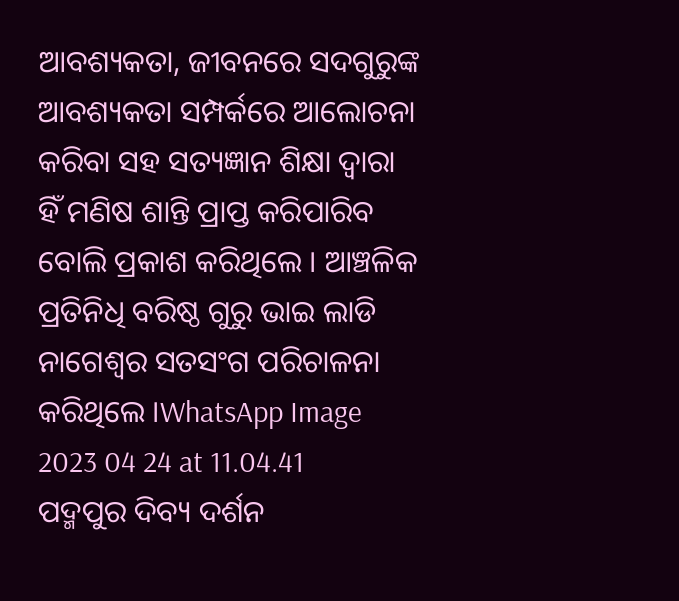ଆବଶ୍ୟକତା, ଜୀବନରେ ସଦଗୁରୁଙ୍କ ଆବଶ୍ୟକତା ସମ୍ପର୍କରେ ଆଲୋଚନା କରିବା ସହ ସତ୍ୟଜ୍ଞାନ ଶିକ୍ଷା ଦ୍ଵାରା ହିଁ ମଣିଷ ଶାନ୍ତି ପ୍ରାପ୍ତ କରିପାରିବ ବୋଲି ପ୍ରକାଶ କରିଥିଲେ । ଆଞ୍ଚଳିକ ପ୍ରତିନିଧି ବରିଷ୍ଠ ଗୁରୁ ଭାଇ ଲାଡି ନାଗେଶ୍ୱର ସତସଂଗ ପରିଚାଳନା କରିଥିଲେ ।WhatsApp Image 2023 04 24 at 11.04.41 ପଦ୍ମପୁର ଦିବ୍ୟ ଦର୍ଶନ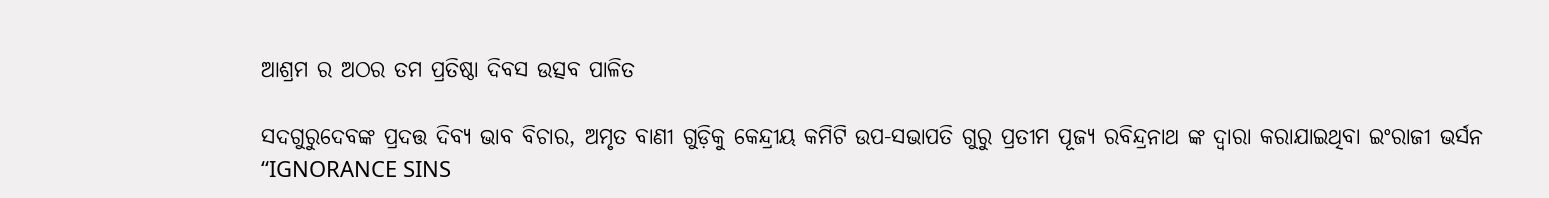ଆଶ୍ରମ ର ଅଠର ତମ ପ୍ରତିଷ୍ଠା ଦିବସ ଉତ୍ସବ ପାଳିତ

ସଦଗୁରୁଦେବଙ୍କ ପ୍ରଦତ୍ତ ଦିବ୍ୟ ଭାବ ବିଚାର, ଅମୃତ ବାଣୀ ଗୁଡ଼ିକୁ କେନ୍ଦ୍ରୀୟ କମିଟି ଉପ-ସଭାପତି ଗୁରୁ ପ୍ରତୀମ ପୂଜ୍ୟ ରବିନ୍ଦ୍ରନାଥ ଙ୍କ ଦ୍ୱାରା କରାଯାଇଥିବା ଇଂରାଜୀ ଭର୍ସନ “IGNORANCE SINS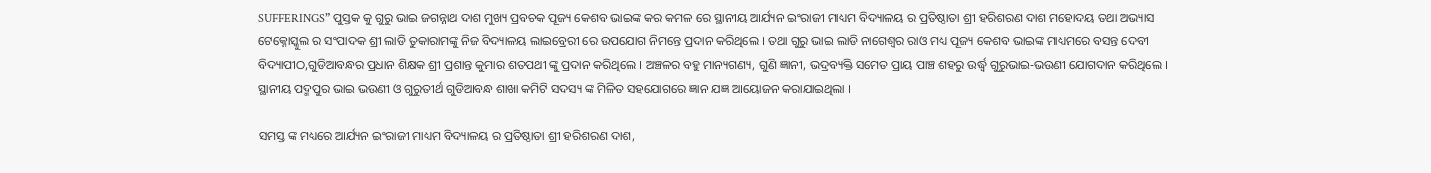SUFFERINGS” ପୁସ୍ତକ କୁ ଗୁରୁ ଭାଇ ଜଗନ୍ନାଥ ଦାଶ ମୁଖ୍ୟ ପ୍ରବଚକ ପୂଜ୍ୟ କେଶବ ଭାଇଙ୍କ କର କମଳ ରେ ସ୍ଥାନୀୟ ଆର୍ଯ୍ୟନ ଇଂରାଜୀ ମାଧ୍ୟମ ବିଦ୍ୟାଳୟ ର ପ୍ରତିଷ୍ଠାତା ଶ୍ରୀ ହରିଶରଣ ଦାଶ ମହୋଦୟ ତଥା ଅଭ୍ୟାସ ଟେକ୍ନୋସ୍କୁଲ ର ସଂପାଦକ ଶ୍ରୀ ଲାଡି ତୁକାରାମଙ୍କୁ ନିଜ ବିଦ୍ୟାଳୟ ଲାଇବ୍ରେରୀ ରେ ଉପଯୋଗ ନିମନ୍ତେ ପ୍ରଦାନ କରିଥିଲେ । ତଥା ଗୁରୁ ଭାଇ ଲାଡି ନାଗେଶ୍ୱର ରାଓ ମଧ୍ୟ ପୂଜ୍ୟ କେଶବ ଭାଇଙ୍କ ମାଧ୍ୟମରେ ବସନ୍ତ ଦେବୀ ବିଦ୍ୟାପୀଠ,ଗୁଡିଆବନ୍ଧର ପ୍ରଧାନ ଶିକ୍ଷକ ଶ୍ରୀ ପ୍ରଶାନ୍ତ କୁମାର ଶତପଥୀ ଙ୍କୁ ପ୍ରଦାନ କରିଥିଲେ । ଅଞ୍ଚଳର ବହୁ ମାନ୍ୟଗଣ୍ୟ, ଗୁଣି ଜ୍ଞାନୀ, ଭଦ୍ରବ୍ୟକ୍ତି ସମେତ ପ୍ରାୟ ପାଞ୍ଚ ଶହରୁ ଉର୍ଦ୍ଧ୍ୱ ଗୁରୁଭାଇ-ଭଉଣୀ ଯୋଗଦାନ କରିଥିଲେ । ସ୍ଥାନୀୟ ପଦ୍ମପୁର ଭାଇ ଭଉଣୀ ଓ ଗୁରୁତୀର୍ଥ ଗୁଡିଆବନ୍ଧ ଶାଖା କମିଟି ସଦସ୍ୟ ଙ୍କ ମିଳିତ ସହଯୋଗରେ ଜ୍ଞାନ ଯଜ୍ଞ ଆୟୋଜନ କରାଯାଇଥିଲା ।

ସମସ୍ତ ଙ୍କ ମଧ୍ୟରେ ଆର୍ଯ୍ୟନ ଇଂରାଜୀ ମାଧ୍ୟମ ବିଦ୍ୟାଳୟ ର ପ୍ରତିଷ୍ଠାତା ଶ୍ରୀ ହରିଶରଣ ଦାଶ,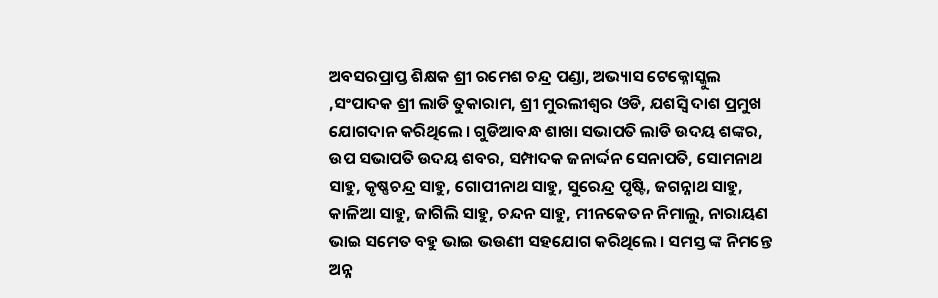ଅବସରପ୍ରାପ୍ତ ଶିକ୍ଷକ ଶ୍ରୀ ରମେଶ ଚନ୍ଦ୍ର ପଣ୍ଡା, ଅଭ୍ୟାସ ଟେକ୍ନୋସ୍କୁଲ ,ସଂପାଦକ ଶ୍ରୀ ଲାଡି ତୁକାରାମ, ଶ୍ରୀ ମୁରଲୀଶ୍ୱର ଓଡି, ଯଶସ୍ଵି ଦାଶ ପ୍ରମୁଖ ଯୋଗଦାନ କରିଥିଲେ । ଗୁଡିଆବନ୍ଧ ଶାଖା ସଭାପତି ଲାଡି ଉଦୟ ଶଙ୍କର, ଉପ ସଭାପତି ଉଦୟ ଶବର, ସମ୍ପାଦକ ଜନାର୍ଦ୍ଦନ ସେନାପତି, ସୋମନାଥ ସାହୁ, କୃଷ୍ଣଚନ୍ଦ୍ର ସାହୁ, ଗୋପୀନାଥ ସାହୁ, ସୁରେନ୍ଦ୍ର ପୃଷ୍ଟି, ଜଗନ୍ନାଥ ସାହୁ, କାଳିଆ ସାହୁ, ଜାଗିଲି ସାହୁ, ଚନ୍ଦନ ସାହୁ, ମୀନକେତନ ନିମାଲୁ, ନାରାୟଣ ଭାଇ ସମେତ ବହୁ ଭାଇ ଭଉଣୀ ସହଯୋଗ କରିଥିଲେ । ସମସ୍ତ ଙ୍କ ନିମନ୍ତେ ଅନ୍ନ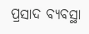ପ୍ରସାଦ ବ୍ୟବସ୍ଥା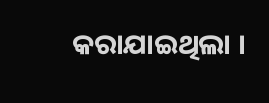କରାଯାଇଥିଲା ।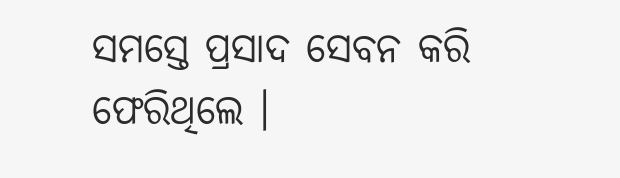ସମସ୍ତେ ପ୍ରସାଦ ସେବନ କରି ଫେରିଥିଲେ ।